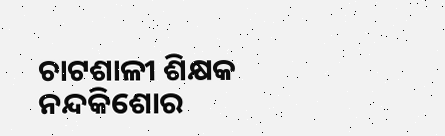ଚାଟଶାଳୀ ଶିକ୍ଷକ ନନ୍ଦକିଶୋର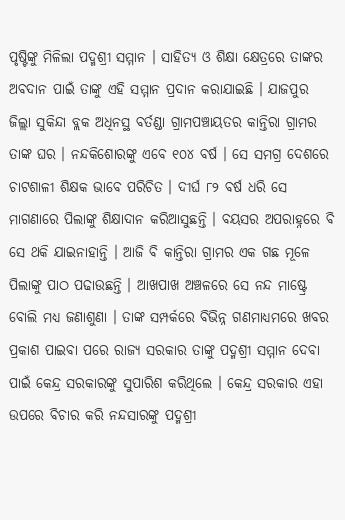ପୃଷ୍ଟିଙ୍କୁ ମିଳିଲା ପଦ୍ମଶ୍ରୀ ସମ୍ମାନ । ସାହିତ୍ୟ ଓ ଶିକ୍ଷା କ୍ଷେତ୍ରରେ ତାଙ୍କର ଅବଦାନ ପାଇଁ ତାଙ୍କୁ ଏହି ସମ୍ମାନ ପ୍ରଦାନ କରାଯାଇଛି । ଯାଜପୁର ଜିଲ୍ଲା ସୁକିନ୍ଦା ବ୍ଲକ ଅଧିନସ୍ଥ ବର୍ତଣ୍ଡା ଗ୍ରାମପଞ୍ଚାୟତର କାନ୍ତିରା ଗ୍ରାମର ତାଙ୍କ ଘର । ନନ୍ଦକିଶୋରଙ୍କୁ ଏବେ ୧୦୪ ବର୍ଷ । ସେ ସମଗ୍ର ଦେଶରେ ଚାଟଶାଳୀ ଶିକ୍ଷକ ଭାବେ ପରିଚିତ । ଦୀର୍ଘ ୮୨ ବର୍ଷ ଧରି ସେ ମାଗଣାରେ ପିଲାଙ୍କୁ ଶିକ୍ଷାଦାନ କରିଆସୁଛନ୍ତି । ବୟସର ଅପରାହ୍ନରେ ବି ସେ ଥକି ଯାଇନାହାନ୍ତି । ଆଜି ବି କାନ୍ତିରା ଗ୍ରାମର ଏକ ଗଛ ମୂଳେ ପିଲାଙ୍କୁ ପାଠ ପଢାଉଛନ୍ତି । ଆଖପାଖ ଅଞ୍ଚଳରେ ସେ ନନ୍ଦ ମାଷ୍ଟ୍ରେ ବୋଲି ମଧ୍ୟ ଜଣାଶୁଣା । ତାଙ୍କ ସମ୍ପର୍କରେ ବିଭିନ୍ନ ଗଣମାଧ୍ୟମରେ ଖବର ପ୍ରକାଶ ପାଇବା ପରେ ରାଜ୍ୟ ସରକାର ତାଙ୍କୁ ପଦ୍ମଶ୍ରୀ ସମ୍ମାନ ଦେବା ପାଇଁ କେନ୍ଦ୍ର ସରକାରଙ୍କୁ ସୁପାରିଶ କରିଥିଲେ । କେନ୍ଦ୍ର ସରକାର ଏହା ଉପରେ ବିଚାର କରି ନନ୍ଦସାରଙ୍କୁ ପଦ୍ମଶ୍ରୀ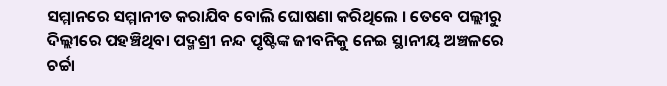ସମ୍ମାନରେ ସମ୍ମାନୀତ କରାଯିବ ବୋଲି ଘୋଷଣା କରିଥିଲେ । ତେବେ ପଲ୍ଲୀରୁ ଦିଲ୍ଲୀରେ ପହଞ୍ଚିଥିବା ପଦ୍ମଶ୍ରୀ ନନ୍ଦ ପୃଷ୍ଟିଙ୍କ ଜୀବନିକୁ ନେଇ ସ୍ଥାନୀୟ ଅଞ୍ଚଳରେ ଚର୍ଚ୍ଚା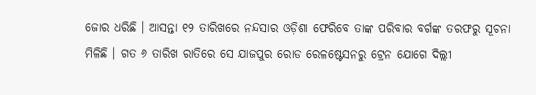ଜୋର ଧରିଛି । ଆସନ୍ତା ୧୨ ତାରିଖରେ ନନ୍ଦସାର ଓଡ଼ିଶା ଫେରିବେ ତାଙ୍କ ପରିବାର ବର୍ଗଙ୍କ ତରଫରୁ ସୂଚନା ମିଳିଛି । ଗତ ୬ ତାରିଖ ରାତିରେ ସେ ଯାଜପୁର ରୋଡ ରେଳଷ୍ଟେସନରୁ ଟ୍ରେନ ଯୋଗେ ଦିଲ୍ଲୀ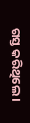ଗସ୍ତ କରିଥିଲେ ।